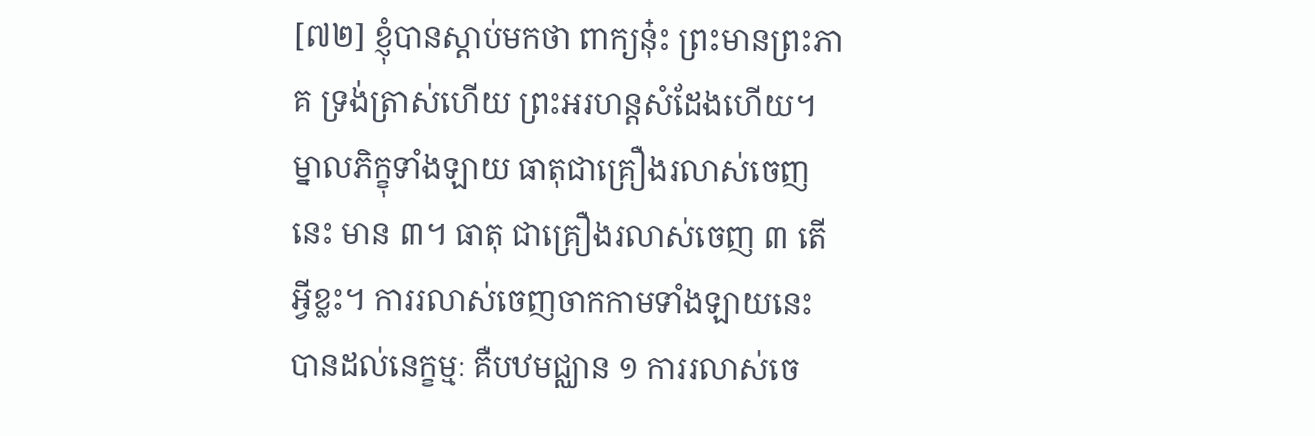[៧២] ខ្ញុំបានស្ដាប់មកថា ពាក្យនុ៎ះ ព្រះមានព្រះភាគ ទ្រង់ត្រាស់ហើយ ព្រះអរហន្តសំដែងហើយ។ ម្នាលភិក្ខុទាំងឡាយ ធាតុជាគ្រឿងរលាស់ចេញនេះ មាន ៣។ ធាតុ ជាគ្រឿងរលាស់ចេញ ៣ តើអ្វីខ្លះ។ ការរលាស់ចេញចាកកាមទាំងឡាយនេះ បានដល់នេក្ខម្មៈ គឺបឋមជ្ឈាន ១ ការរលាស់ចេ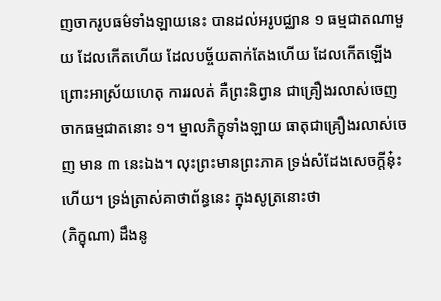ញចាករូបធម៌ទាំងឡាយនេះ បានដល់អរូបជ្ឈាន ១ ធម្មជាតណាមួយ ដែលកើតហើយ ដែលបច្ច័យតាក់តែងហើយ ដែលកើតឡើងព្រោះអាស្រ័យហេតុ ការរលត់ គឺព្រះនិព្វាន ជាគ្រឿងរលាស់ចេញចាកធម្មជាតនោះ ១។ ម្នាលភិក្ខុទាំងឡាយ ធាតុជាគ្រឿងរលាស់ចេញ មាន ៣ នេះឯង។ លុះព្រះមានព្រះភាគ ទ្រង់សំដែងសេចក្ដីនុ៎ះហើយ។ ទ្រង់ត្រាស់គាថាព័ន្ធនេះ ក្នុងសូត្រនោះថា
(ភិក្ខុណា) ដឹងនូ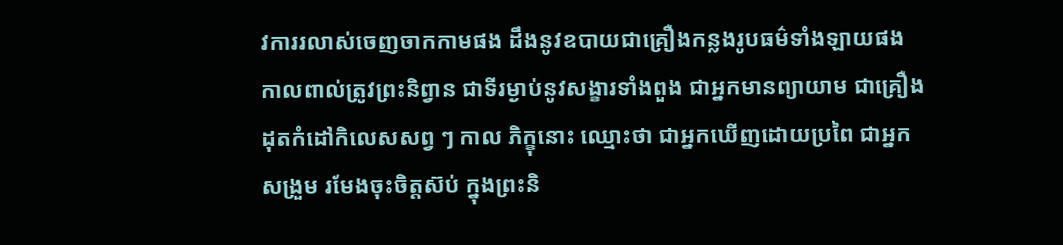វការរលាស់ចេញចាកកាមផង ដឹងនូវឧបាយជាគ្រឿងកន្លងរូបធម៌ទាំងឡាយផង កាលពាល់ត្រូវព្រះនិព្វាន ជាទីរម្ងាប់នូវសង្ខារទាំងពួង ជាអ្នកមានព្យាយាម ជាគ្រឿងដុតកំដៅកិលេសសព្វ ៗ កាល ភិក្ខុនោះ ឈ្មោះថា ជាអ្នកឃើញដោយប្រពៃ ជាអ្នកសង្រួម រមែងចុះចិត្តស៊ប់ ក្នុងព្រះនិ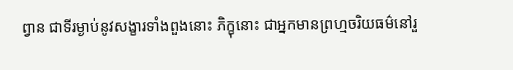ព្វាន ជាទីរម្ងាប់នូវសង្ខារទាំងពួងនោះ ភិក្ខុនោះ ជាអ្នកមានព្រហ្មចរិយធម៌នៅរួ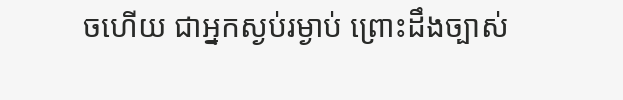ចហើយ ជាអ្នកស្ងប់រម្ងាប់ ព្រោះដឹងច្បាស់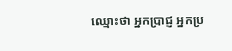ឈ្មោះថា អ្នកប្រាជ្ញ អ្នកប្រ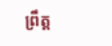ព្រឹត្ត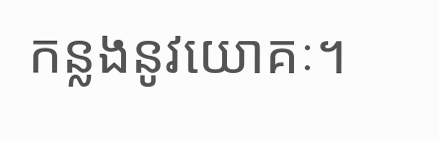កន្លងនូវយោគៈ។